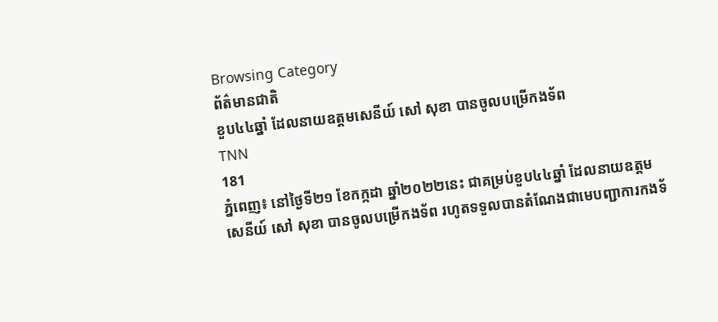Browsing Category
ព័ត៌មានជាតិ
ខួប៤៤ឆ្នាំ ដែលនាយឧត្តមសេនីយ៍ សៅ សុខា បានចូលបម្រើកងទ័ព
TNN
181
ភ្នំពេញ៖ នៅថ្ងៃទី២១ ខែកក្កដា ឆ្នាំ២០២២នេះ ជាគម្រប់ខួប៤៤ឆ្នាំ ដែលនាយឧត្តមសេនីយ៍ សៅ សុខា បានចូលបម្រើកងទ័ព រហូតទទួលបានតំណែងជាមេបញ្ជាការកងទ័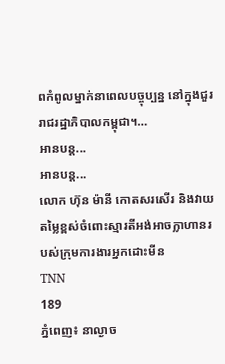ពកំពូលម្នាក់នាពេលបច្ចុប្បន្ន នៅក្នុងជួររាជរដ្ឋាភិបាលកម្ពុជា។…
អានបន្ត...
អានបន្ត...
លោក ហ៊ុន ម៉ានី កោតសរសើរ និងវាយតម្លៃខ្ពស់ចំពោះស្មារតីអង់អាចក្លាហានរបស់ក្រុមការងារអ្នកដោះមីន
TNN
189
ភ្នំពេញ៖ នាល្ងាច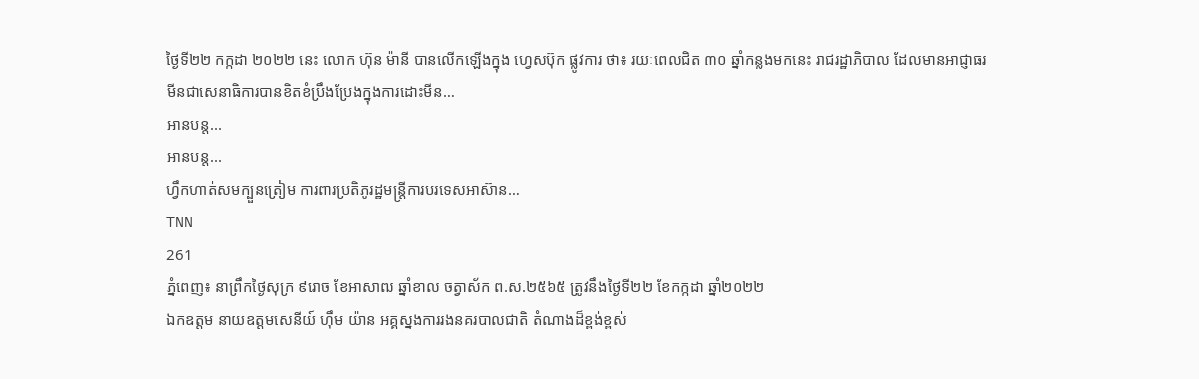ថ្ងៃទី២២ កក្កដា ២០២២ នេះ លោក ហ៊ុន ម៉ានី បានលើកឡើងក្នុង ហ្វេសប៊ុក ផ្លូវការ ថា៖ រយៈពេលជិត ៣០ ឆ្នាំកន្លងមកនេះ រាជរដ្ឋាភិបាល ដែលមានអាជ្ញាធរមីនជាសេនាធិការបានខិតខំប្រឹងប្រែងក្នុងការដោះមីន…
អានបន្ត...
អានបន្ត...
ហ្វឹកហាត់សមក្បួនត្រៀម ការពារប្រតិភូរដ្ឋមន្ដ្រីការបរទេសអាស៊ាន…
TNN
261
ភ្នំពេញ៖ នាព្រឹកថ្ងៃសុក្រ ៩រោច ខែអាសាឍ ឆ្នាំខាល ចត្វាស័ក ព.ស.២៥៦៥ ត្រូវនឹងថ្ងៃទី២២ ខែកក្កដា ឆ្នាំ២០២២
ឯកឧត្តម នាយឧត្តមសេនីយ៍ ហ៊ឹម យ៉ាន អគ្គស្នងការរងនគរបាលជាតិ តំណាងដ៏ខ្ពង់ខ្ពស់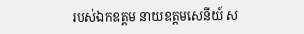របស់ឯកឧត្តម នាយឧត្តមសេនីយ៍ ស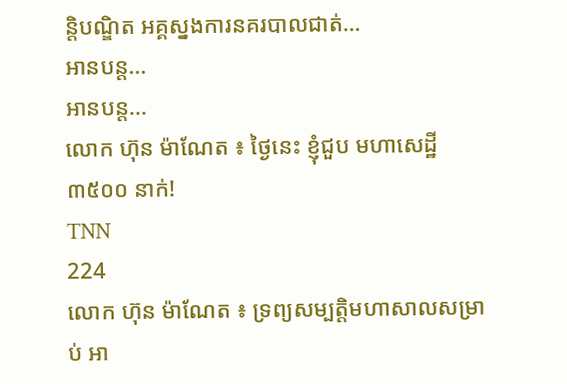ន្តិបណ្ឌិត អគ្គស្នងការនគរបាលជាត់…
អានបន្ត...
អានបន្ត...
លោក ហ៊ុន ម៉ាណែត ៖ ថ្ងៃនេះ ខ្ញុំជួប មហាសេដ្ឋី ៣៥០០ នាក់!
TNN
224
លោក ហ៊ុន ម៉ាណែត ៖ ទ្រព្យសម្បត្តិមហាសាលសម្រាប់ អា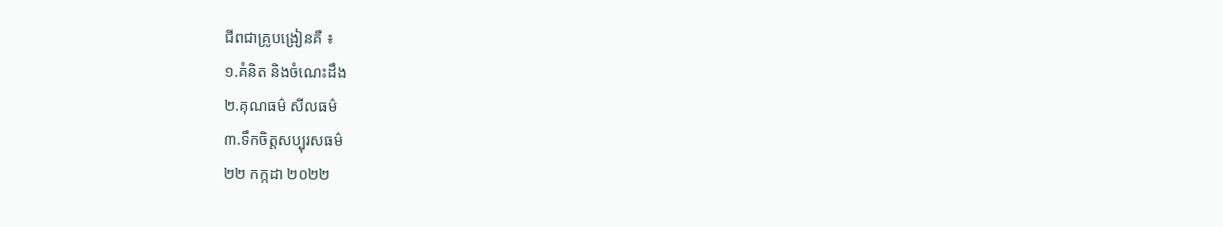ជីពជាគ្រូបង្រៀនគឺ ៖
១.គំនិត និងចំណេះដឹង
២.គុណធម៌ សីលធម៌
៣.ទឹកចិត្តសប្បុរសធម៌
២២ កក្កដា ២០២២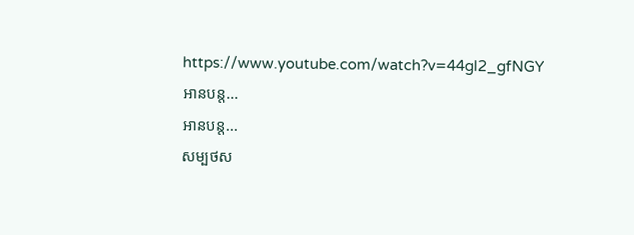https://www.youtube.com/watch?v=44gl2_gfNGY
អានបន្ត...
អានបន្ត...
សម្បថស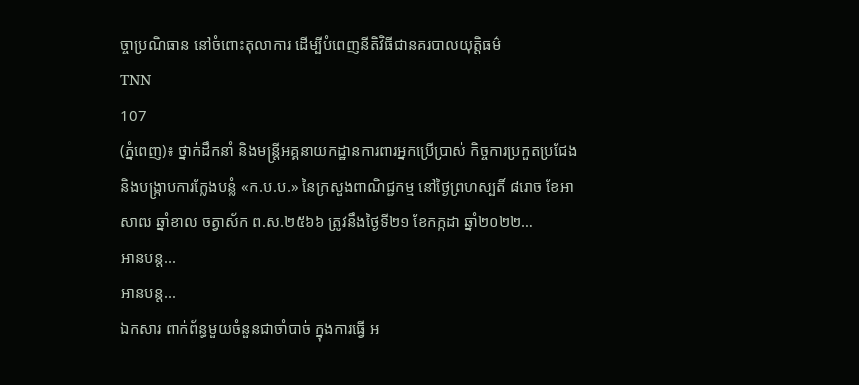ច្ចាប្រណិធាន នៅចំពោះតុលាការ ដើម្បីបំពេញនីតិវិធីជានគរបាលយុត្តិធម៌
TNN
107
(ភ្នំពេញ)៖ ថ្នាក់ដឹកនាំ និងមន្រ្តីអគ្គនាយកដ្ឋានការពារអ្នកប្រើប្រាស់ កិច្ចការប្រកួតប្រជែង និងបង្ក្រាបការក្លែងបន្លំ «ក.ប.ប.» នៃក្រសួងពាណិជ្ជកម្ម នៅថ្ងៃព្រហស្បតិ៍ ៨រោច ខែអាសាឍ ឆ្នាំខាល ចត្វាស័ក ព.ស.២៥៦៦ ត្រូវនឹងថ្ងៃទី២១ ខែកក្កដា ឆ្នាំ២០២២…
អានបន្ត...
អានបន្ត...
ឯកសារ ពាក់ព័ន្ធមួយចំនួនជាចាំបាច់ ក្នុងការធ្វើ អ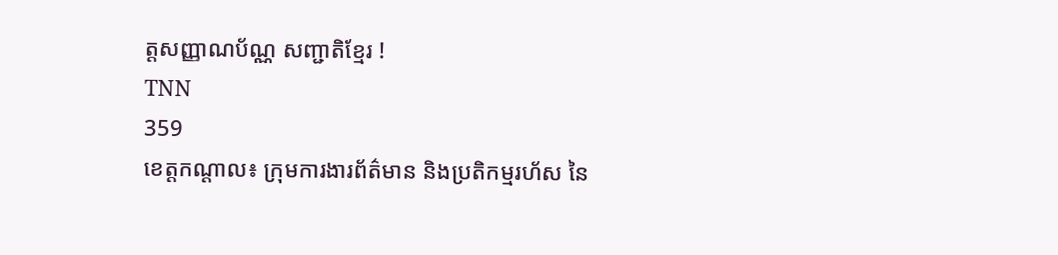ត្តសញ្ញាណប័ណ្ណ សញ្ជាតិខ្មែរ !
TNN
359
ខេត្តកណ្តាល៖ ក្រុមការងារព័ត៌មាន និងប្រតិកម្មរហ័ស នៃ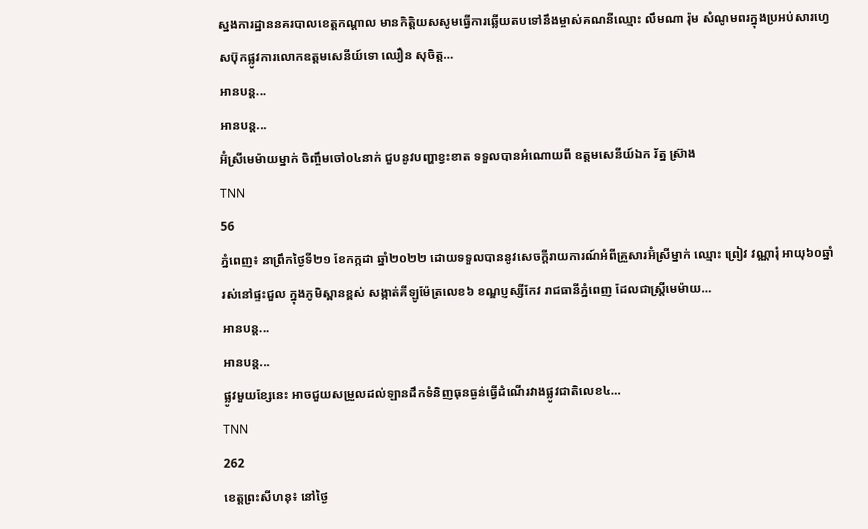ស្នងការដ្ឋាននគរបាលខេត្តកណ្តាល មានកិត្តិយសសូមធ្វើការឆ្លើយតបទៅនឹងម្ចាស់គណនីឈ្មោះ លឹមណា រ៉ុម សំណូមពរក្នុងប្រអប់សារហ្វេសប៊ុកផ្លូវការលោកឧត្តមសេនីយ៍ទោ ឈឿន សុចិត្ត…
អានបន្ត...
អានបន្ត...
អ៊ំស្រីមេម៉ាយម្នាក់ ចិញ្ចឹមចៅ០៤នាក់ ជួបនូវបញ្ហាខ្វះខាត ទទួលបានអំណោយពី ឧត្តមសេនីយ៍ឯក រ័ត្ន ស្រ៊ាង
TNN
56
ភ្នំពេញ៖ នាព្រឹកថ្ងៃទី២១ ខែកក្កដា ឆ្នាំ២០២២ ដោយទទួលបាននូវសេចក្តីរាយការណ៍អំពីគ្រួសារអ៊ំស្រីម្នាក់ ឈ្មោះ ព្រៀវ វណ្ណារុំ អាយុ៦០ឆ្នាំ រស់នៅផ្ទះជួល ក្នុងភូមិស្ពានខ្ពស់ សង្កាត់គីឡូម៉ែត្រលេខ៦ ខណ្ឌប្ញស្សីកែវ រាជធានីភ្នំពេញ ដែលជាស្រ្តីមេម៉ាយ…
អានបន្ត...
អានបន្ត...
ផ្លូវមួយខ្សែនេះ អាចជួយសម្រួលដល់ឡានដឹកទំនិញធុនធ្ងន់ធ្វើដំណើរវាងផ្លូវជាតិលេខ៤…
TNN
262
ខេត្តព្រះសីហនុ៖ នៅថ្ងៃ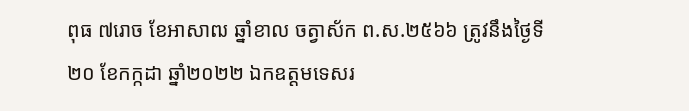ពុធ ៧រោច ខែអាសាឍ ឆ្នាំខាល ចត្វាស័ក ព.ស.២៥៦៦ ត្រូវនឹងថ្ងៃទី២០ ខែកក្កដា ឆ្នាំ២០២២ ឯកឧត្ដមទេសរ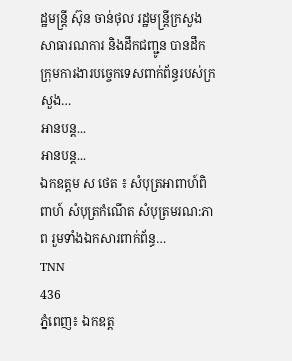ដ្ឋមន្ត្រី ស៊ុន ចាន់ថុល រដ្ឋមន្ត្រីក្រសួងសាធារណការ និងដឹកជញ្ជូន បានដឹកក្រុមការងារបច្ចេកទេសពាក់ព័ន្ធរបស់ក្រសួង…
អានបន្ត...
អានបន្ត...
ឯកឧត្តម ស ថេត ៖ សំបុត្រអាពាហ៍ពិពាហ៍ សំបុត្រកំណេីត សំបុត្រមរណ:ភាព រួមទាំងឯកសារពាក់ព័ន្ធ…
TNN
436
ភ្នំពេញ៖ ឯកឧត្ត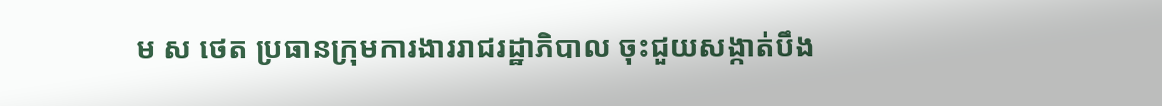ម ស ថេត ប្រធានក្រុមការងាររាជរដ្ឋាភិបាល ចុះជួយសង្កាត់បឹង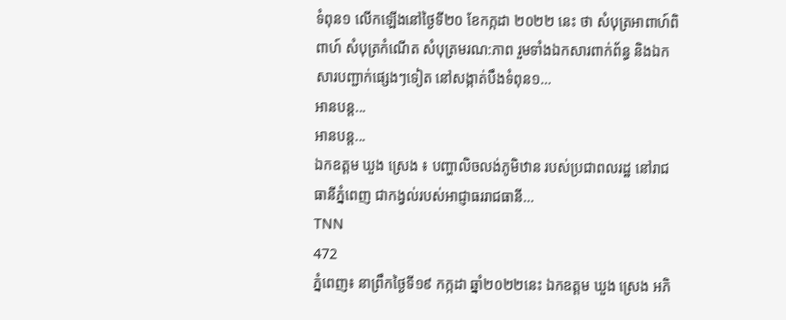ទំពុន១ លើកឡើងនៅថ្ងៃទី២០ ខែកក្កដា ២០២២ នេះ ថា សំបុត្រអាពាហ៍ពិពាហ៍ សំបុត្រកំណេីត សំបុត្រមរណ:ភាព រួមទាំងឯកសារពាក់ព័ន្ធ និងឯកសារបញ្ជាក់ផ្សេងៗទៀត នៅសង្កាត់បឹងទំពុន១…
អានបន្ត...
អានបន្ត...
ឯកឧត្តម ឃួង ស្រេង ៖ បញ្ហាលិចលង់ភូមិឋាន របស់ប្រជាពលរដ្ឋ នៅរាជធានីភ្នំពេញ ជាកង្វល់របស់អាជ្ញាធររាជធានី…
TNN
472
ភ្នំពេញ៖ នាព្រឹកថ្ងៃទី១៩ កក្កដា ឆ្នាំ២០២២នេះ ឯកឧត្តម ឃួង ស្រេង អភិ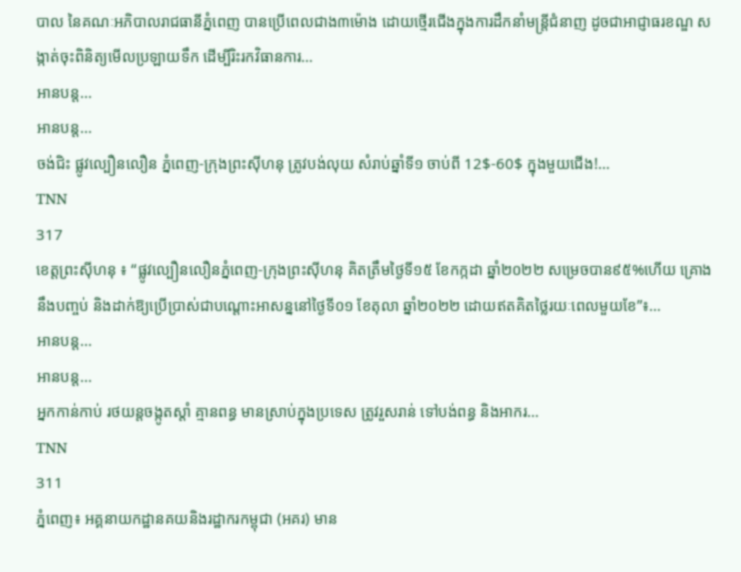បាល នៃគណៈអភិបាលរាជធានីភ្នំពេញ បានប្រើពេលជាង៣ម៉ោង ដោយថ្មើរជើងក្នុងការដឹកនាំមន្ត្រីជំនាញ ដូចជាអាជ្ញាធរខណ្ឌ សង្កាត់ចុះពិនិត្យមើលប្រឡាយទឹក ដើម្បីរិះរកវិធានការ…
អានបន្ត...
អានបន្ត...
ចង់ជិះ ផ្លូវល្បឿនលឿន ភ្នំពេញ-ក្រុងព្រះស៊ីហនុ ត្រូវបង់លុយ សំរាប់ឆ្នាំទី១ ចាប់ពី 12$-60$ ក្នុងមួយជើង!…
TNN
317
ខេត្តព្រះស៊ីហនុ ៖ “ផ្លូវល្បឿនលឿនភ្នំពេញ-ក្រុងព្រះស៊ីហនុ គិតត្រឹមថ្ងៃទី១៥ ខែកក្កដា ឆ្នាំ២០២២ សម្រេចបាន៩៥%ហើយ គ្រោងនឹងបញ្ចប់ និងដាក់ឱ្យប្រើប្រាស់ជាបណ្ដោះអាសន្ននៅថ្ងៃទី០១ ខែតុលា ឆ្នាំ២០២២ ដោយឥតគិតថ្លៃរយៈពេលមួយខែ”៖…
អានបន្ត...
អានបន្ត...
អ្នកកាន់កាប់ រថយន្តចង្កូតស្ដាំ គ្មានពន្ធ មានស្រាប់ក្នុងប្រទេស ត្រូវរួសរាន់ ទៅបង់ពន្ធ និងអាករ…
TNN
311
ភ្នំពេញ៖ អគ្គនាយកដ្ឋានគយនិងរដ្ឋាករកម្ពុជា (អគរ) មាន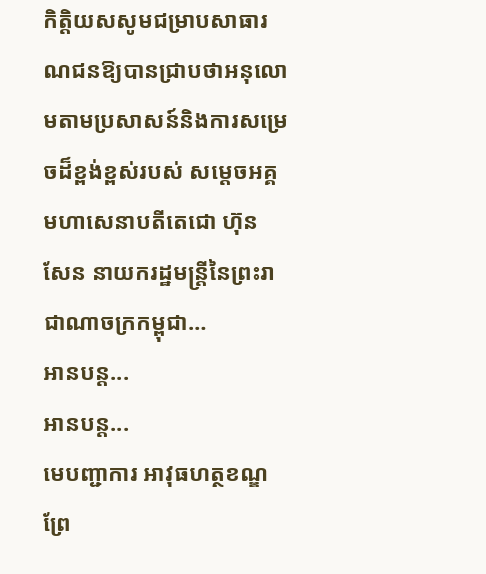កិត្តិយសសូមជម្រាបសាធារណជនឱ្យបានជ្រាបថាអនុលោមតាមប្រសាសន៍និងការសម្រេចដ៏ខ្ពង់ខ្ពស់របស់ សម្ដេចអគ្គមហាសេនាបតីតេជោ ហ៊ុន សែន នាយករដ្ឋមន្ត្រីនៃព្រះរាជាណាចក្រកម្ពុជា…
អានបន្ត...
អានបន្ត...
មេបញ្ជាការ អាវុធហត្ថខណ្ឌព្រែ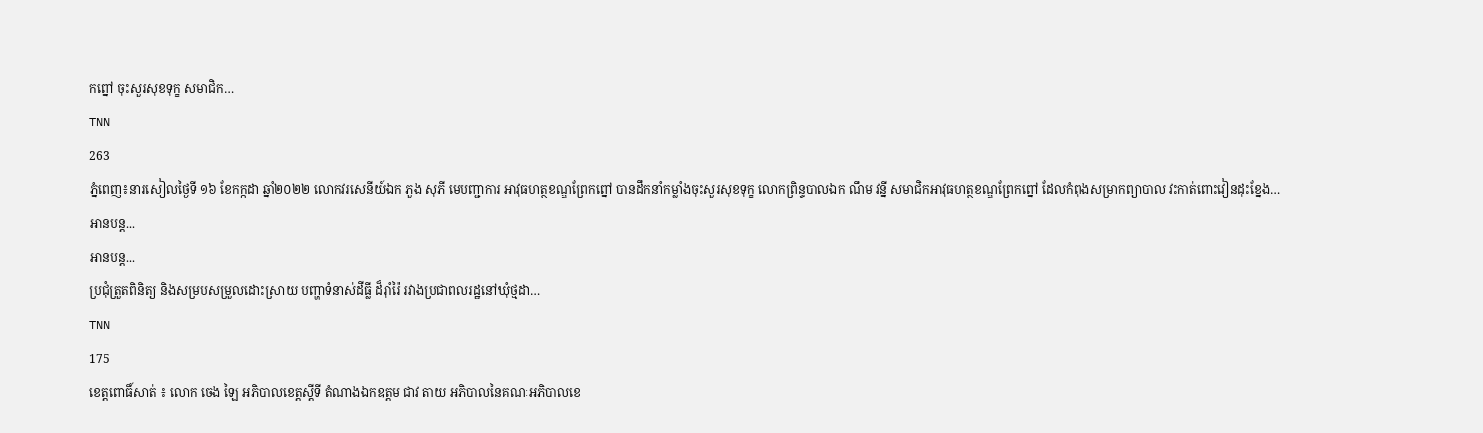កព្នៅ ចុះសួរសុខទុក្ខ សមាជិក…
TNN
263
ភ្នំពេញ៖នារសៀលថ្ងៃទី ១៦ ខែកក្កដា ឆ្នាំ២០២២ លោកវរសេនីយ៍ឯក ភួង សុភី មេបញ្ជាការ អាវុធហត្ថខណ្ឌព្រែកព្នៅ បានដឹកនាំកម្លាំងចុះសួរសុខទុក្ខ លោកព្រិន្ទបាលឯក ណឹម វន្នី សមាជិកអាវុធហត្ថខណ្ឌព្រែកព្នៅ ដែលកំពុងសម្រាកព្យាបាល វះកាត់ពោះវៀនដុះខ្នែង…
អានបន្ត...
អានបន្ត...
ប្រជុំត្រួតពិនិត្យ និងសម្របសម្រួលដោះស្រាយ បញ្ហាទំនាស់ដីធ្លី ដ៏រ៉ាំរ៉ៃ រវាងប្រជាពលរដ្ឋនៅឃុំថ្មដា…
TNN
175
ខេត្តពោធិ៍សាត់ ៖ លោក ចេង ឡៃ អភិបាលខេត្តស្តីទី តំណាងឯកឧត្តម ជាវ តាយ អភិបាលនៃគណៈអភិបាលខេ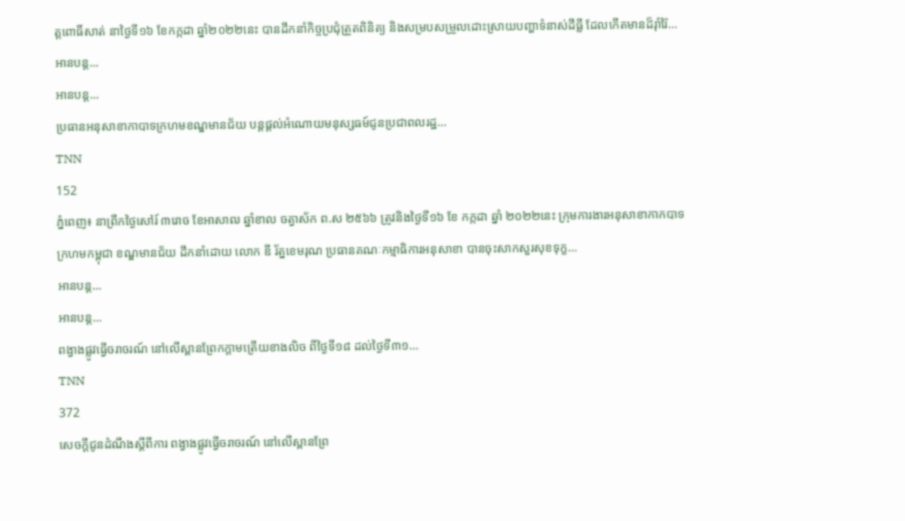ត្តពោធិ៍សាត់ នាថ្ងៃទី១៦ ខែកក្កដា ឆ្នាំ២០២២នេះ បានដឹកនាំកិច្ចប្រជុំត្រួតពិនិត្យ និងសម្របសម្រួលដោះស្រាយបញ្ហាទំនាស់ដីធ្លី ដែលកើតមានដ៏រ៉ាំរ៉ៃ…
អានបន្ត...
អានបន្ត...
ប្រធានអនុសាខាកាបាទក្រហមខណ្ឌមានជ័យ បន្តផ្តល់អំណោយមនុស្សធម៍ជូនប្រជាពលរដ្ឋ…
TNN
152
ភ្នំពេញ៖ នាព្រឹកថ្ងៃសៅរ៍ ៣រោច ខែអាសាឍ ឆ្នាំខាល ចត្វាស័ក ព.ស ២៥៦៦ ត្រូវនិងថ្ងៃទី១៦ ខែ កក្កដា ឆ្នាំ ២០២២នេះ ក្រុមការងារអនុសាខាកាកបាទក្រហមកម្ពុជា ខណ្ឌមានជ័យ ដឹកនាំដោយ លោក ឌី រ័ត្នខេមរុណ ប្រធានគណៈកម្មាធិការអនុសាខា បានចុះសាកសួរសុខទុក្ខ…
អានបន្ត...
អានបន្ត...
ពង្វាងផ្លូវធ្វើចរាចរណ៍ នៅលើស្ពានព្រែកក្តាមត្រេីយខាងលិច ពីថ្ងៃទី១៨ ដល់ថ្ងៃទី៣១…
TNN
372
សេចក្ដីជូនដំណឹងស្តីពីការ ពង្វាងផ្លូវធ្វើចរាចរណ៍ នៅលើស្ពានព្រែ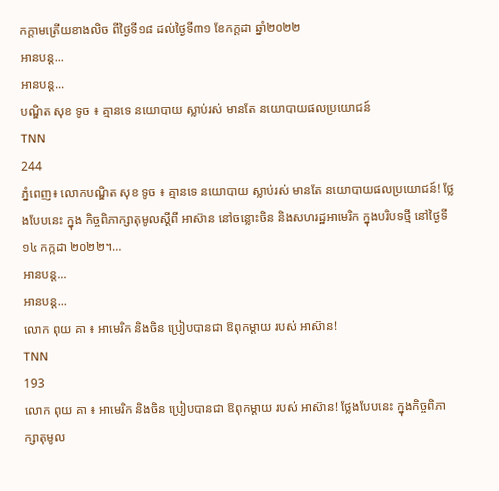កក្តាមត្រេីយខាងលិច ពីថ្ងៃទី១៨ ដល់ថ្ងៃទី៣១ ខែកក្ដដា ឆ្នាំ២០២២
អានបន្ត...
អានបន្ត...
បណ្ឌិត សុខ ទូច ៖ គ្មានទេ នយោបាយ ស្លាប់រស់ មានតែ នយោបាយផលប្រយោជន៍
TNN
244
ភ្នំពេញ៖ លោកបណ្ឌិត សុខ ទូច ៖ គ្មានទេ នយោបាយ ស្លាប់រស់ មានតែ នយោបាយផលប្រយោជន៍! ថ្លែងបែបនេះ ក្នុង កិច្ចពិភាក្សាតុមូលស្ដីពី អាស៊ាន នៅចន្លោះចិន និងសហរដ្ឋអាមេរិក ក្នុងបរិបទថ្មី នៅថ្ងៃទី១៤ កក្កដា ២០២២។…
អានបន្ត...
អានបន្ត...
លោក ពុយ គា ៖ អាមេរិក និងចិន ប្រៀបបានជា ឱពុកម្ដាយ របស់ អាស៊ាន!
TNN
193
លោក ពុយ គា ៖ អាមេរិក និងចិន ប្រៀបបានជា ឱពុកម្ដាយ របស់ អាស៊ាន! ថ្លែងបែបនេះ ក្នុងកិច្ចពិភាក្សាតុមូល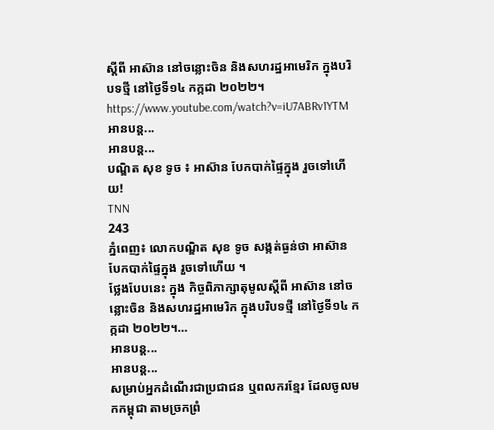ស្ដីពី អាស៊ាន នៅចន្លោះចិន និងសហរដ្ឋអាមេរិក ក្នុងបរិបទថ្មី នៅថ្ងៃទី១៤ កក្កដា ២០២២។
https://www.youtube.com/watch?v=iU7ABRv1YTM
អានបន្ត...
អានបន្ត...
បណ្ឌិត សុខ ទូច ៖ អាស៊ាន បែកបាក់ផ្ទៃក្នុង រួចទៅហើយ!
TNN
243
ភ្នំពេញ៖ លោកបណ្ឌិត សុខ ទូច សង្កត់ធ្ងន់ថា អាស៊ាន បែកបាក់ផ្ទៃក្នុង រួចទៅហើយ ។
ថ្លែងបែបនេះ ក្នុង កិច្ចពិភាក្សាតុមូលស្ដីពី អាស៊ាន នៅចន្លោះចិន និងសហរដ្ឋអាមេរិក ក្នុងបរិបទថ្មី នៅថ្ងៃទី១៤ កក្កដា ២០២២។…
អានបន្ត...
អានបន្ត...
សម្រាប់អ្នកដំណើរជាប្រជាជន ឬពលករខ្មែរ ដែលចូលមកកម្ពុជា តាមច្រកព្រំ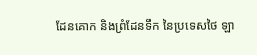ដែនគោក និងព្រំដែនទឹក នៃប្រទេសថៃ ឡា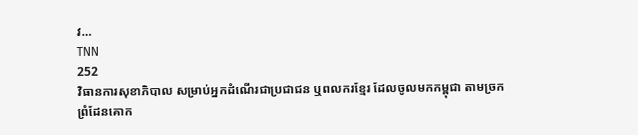វ…
TNN
252
វិធានការសុខាភិបាល សម្រាប់អ្នកដំណើរជាប្រជាជន ឬពលករខ្មែរ ដែលចូលមកកម្ពុជា តាមច្រកព្រំដែនគោក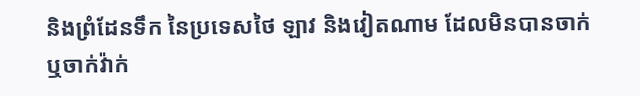និងព្រំដែនទឹក នៃប្រទេសថៃ ឡាវ និងវៀតណាម ដែលមិនបានចាក់ ឬចាក់វ៉ាក់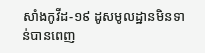សាំងកូវីដ-១៩ ដូសមូលដ្ឋានមិនទាន់បានពេញ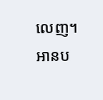លេញ។
អានប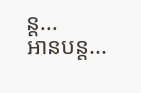ន្ត...
អានបន្ត...